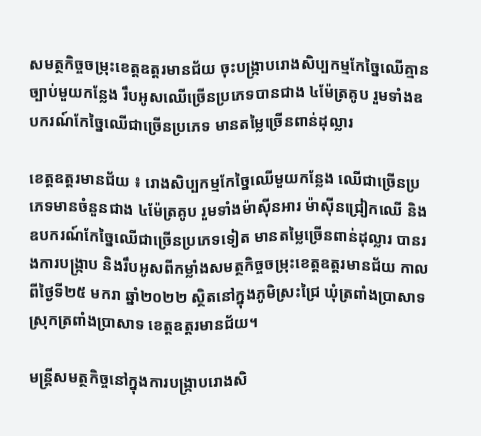សមត្ថកិច្ចចម្រុះខេត្តឧត្តរមានជ័យ ចុះបង្ក្រាបរោងសិប្បកម្មកែច្នៃឈើគ្មានច្បាប់មួយកន្លែង រឹបអូសឈើច្រើនប្រភេទបានជាង ៤ម៉ែត្រគូប រួមទាំងឧបករណ៍កែច្នៃឈើជាច្រើនប្រភេទ មានតម្លៃច្រើនពាន់ដុល្លារ

ខេត្តឧត្តរមានជ័យ ៖ រោងសិប្បកម្មកែច្នៃឈើមួយកន្លែង ឈើជាច្រើនប្រភេទមានចំនួនជាង ៤ម៉ែត្រគូប រួមទាំងម៉ាស៊ីនអារ ម៉ាស៊ីនជ្រៀកឈើ និងឧបករណ៍កែច្នៃឈើជាច្រើនប្រភេទទៀត មានតម្លៃច្រើនពាន់ដុល្លារ បានរងការបង្ក្រាប និងរឹបអូសពីកម្លាំងសមត្ថកិច្ចចម្រុះខេត្តឧត្តរមានជ័យ កាលពីថ្ងៃទី២៥ មករា ឆ្នាំ២០២២ ស្ថិតនៅក្នុងភូមិស្រះជ្រៃ ឃុំត្រពាំងប្រាសាទ ស្រុកត្រពាំងប្រាសាទ ខេត្តឧត្តរមានជ័យ។

មន្ត្រីសមត្ថកិច្ចនៅក្នុងការបង្ក្រាបរោងសិ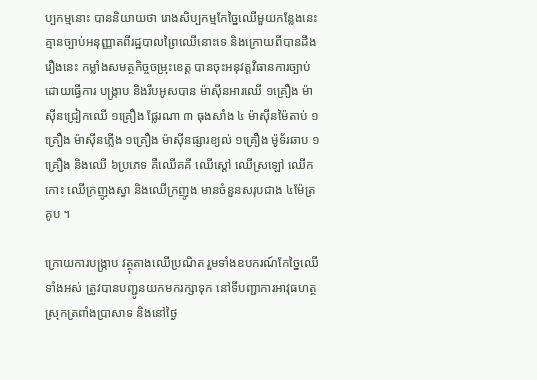ប្បកម្មនោះ បាននិយាយថា រោងសិប្បកម្មកែច្នៃឈើមួយកន្លែងនេះ គ្មានច្បាប់អនុញ្ញាតពីរដ្ឋបាលព្រៃឈើនោះទេ និងក្រោយពីបានដឹងរឿងនេះ កម្លាំងសមត្ថកិច្ចចម្រុះខេត្ត បានចុះអនុវត្តវិធានការច្បាប់ ដោយធ្វើការ បង្ក្រាប និងរឹបអូសបាន ម៉ាស៊ីនអារឈើ ១គ្រឿង ម៉ាស៊ីនជ្រៀកឈើ ១គ្រឿង ផ្លែរណា ៣ ធុងសាំង ៤ ម៉ាស៊ីនម៉ៃតាប់ ១គ្រឿង ម៉ាស៊ីនភ្លើង ១គ្រឿង ម៉ាស៊ីនផ្សារខ្យល់ ១គ្រឿង ម៉ូទ័រឆាប ១គ្រឿង និងឈើ ៦ប្រភេទ គឺឈើគគី ឈើស្ដៅ ឈើស្រឡៅ ឈើកកោះ ឈើក្រញូងស្វា និងឈើក្រញូង មានចំនួនសរុបជាង ៤ម៉ែត្រគូប ។

ក្រោយការបង្ក្រាប វត្ថុតាងឈើប្រណិត រួមទាំងឧបករណ៍កែច្នៃឈើទាំងអស់ ត្រូវបានបញ្ជូនយកមករក្សាទុក នៅទីបញ្ជាការអាវុធហត្ថស្រុកត្រពាំងប្រាសាទ និងនៅថ្ងៃ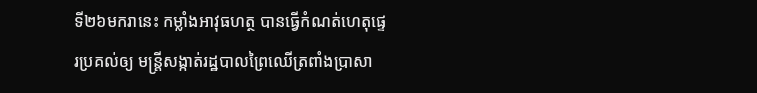ទី២៦មករានេះ កម្លាំងអាវុធហត្ថ បានធ្វើកំណត់ហេតុផ្ទេរប្រគល់ឲ្យ មន្ត្រីសង្កាត់រដ្ឋបាលព្រៃឈើត្រពាំងប្រាសា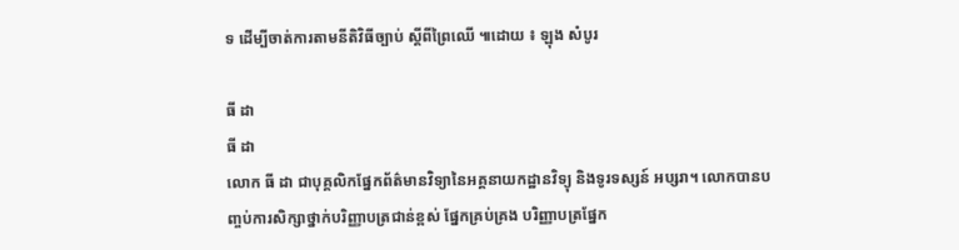ទ ដើម្បីចាត់ការតាមនីតិវិធីច្បាប់ ស្តីពីព្រៃឈើ ៕ដោយ ៖ ឡុង សំបូរ

ធី ដា
ធី ដា
លោក ធី ដា ជាបុគ្គលិកផ្នែកព័ត៌មានវិទ្យានៃអគ្គនាយកដ្ឋានវិទ្យុ និងទូរទស្សន៍ អប្សរា។ លោកបានបញ្ចប់ការសិក្សាថ្នាក់បរិញ្ញាបត្រជាន់ខ្ពស់ ផ្នែកគ្រប់គ្រង បរិញ្ញាបត្រផ្នែក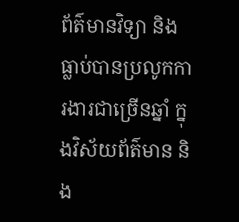ព័ត៌មានវិទ្យា និងធ្លាប់បានប្រលូកការងារជាច្រើនឆ្នាំ ក្នុងវិស័យព័ត៌មាន និង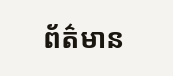ព័ត៌មាន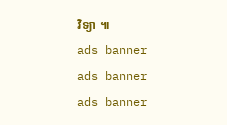វិទ្យា ៕
ads banner
ads banner
ads banner